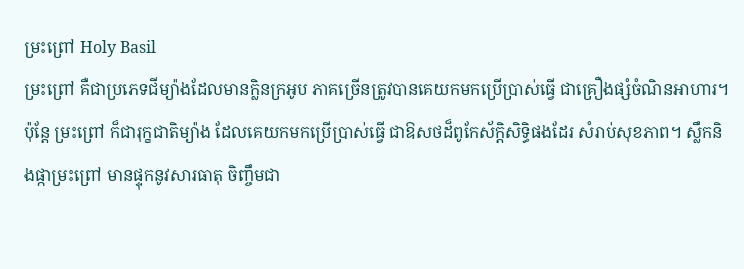ម្រះព្រៅ Holy Basil
ម្រះព្រៅ គឺជាប្រភេទជីម្យ៉ាងដែលមានក្លិនក្រអូប ភាគច្រើនត្រូវបានគេយកមកប្រើប្រាស់ធ្វើ ជាគ្រឿងផ្សំចំណិនអាហារ។ ប៉ុន្តែ ម្រះព្រៅ ក៏ជារុក្ខជាតិម្យ៉ាង ដែលគេយកមកប្រើប្រាស់ធ្វើ ជាឱសថដ៏ពូកែស័ក្តិសិទ្ធិផងដែរ សំរាប់សុខភាព។ ស្លឹកនិងផ្កាម្រះព្រៅ មានផ្ទុកនូវសារធាតុ ចិញ្ចឹមជា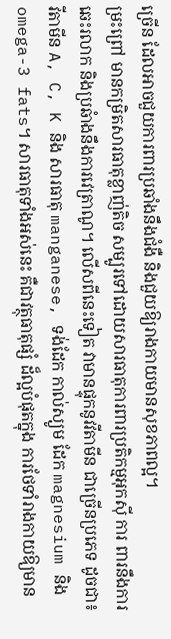ច្រើន ដែលអាចជួយការពារប្រឆាំងនឹងជំងឺ និងជួយឱ្យរាងកាយមានសុខភាពល្អ។
ម្រះព្រៅ មានកម្រិតសារធាតុខ្លាញ់តិច សម្បូរទៅដោយសារធាតុការពារប្រតិកម្មអុកស៊ី ការ ពារនឹងការឆេះរលាក និងប្រឆំាងនឹងការវេត្រាណូ។ លើសពីនេះទៀត វាមានផ្ទុកនូវវីតាមីន ជាច្រើនប្រភេទ ដូចជា៖ វីតាមីន A, C, K និង សារធាតុ manganese, ទង់ដែក កាល់ស្យូម ដែក magnesium និង omega-3 fats។ សារធាតុទាំងអស់នេះ គឺជាវត្ថុធាតុផ្សំ ដ៏ល្អបំផុតក្នុង ការថែទាំរាងកាយឱ្យមាន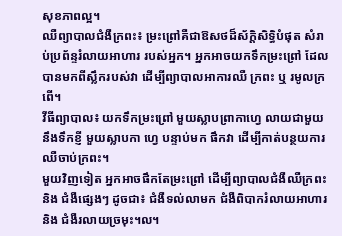សុខភាពល្អ។
ឈឺព្យាបាលជំងឺក្រពះ៖ ម្រះព្រៅគឺជាឱសថដ៏ស័ក្តិសិទ្ធិបំផុត សំរាប់ប្រព័ន្ទរំលាយអាហារ របស់អ្នក។ អ្នកអាចយកទឹកម្រះព្រៅ ដែលបានមកពីស្លឹករបស់វា ដើម្បីព្យាបាលអាការឈឺ ក្រពះ ឬ រមូលក្រពើ។
វីធីព្យាបាល៖ យកទឹកម្រះព្រៅ មួយស្លាបព្រាកាហ្វេ លាយជាមួយនឹងទឹកខ្ញី មួយស្លាបកា ហ្វេ បន្ទាប់មក ផឹកវា ដើម្បីកាត់បន្ថយការឈឺចាប់ក្រពះ។
មួយវិញទៀត អ្នកអាចផឹកតែម្រះព្រៅ ដើម្បីព្យាបាលជំងឺឈឺក្រពះ និង ជំងឺផ្សេងៗ ដូចជា៖ ជំងឺទល់លាមក ជំងឺពិបាករំលាយអាហារ និង ជំងឺរលាយច្រមុះ។ល។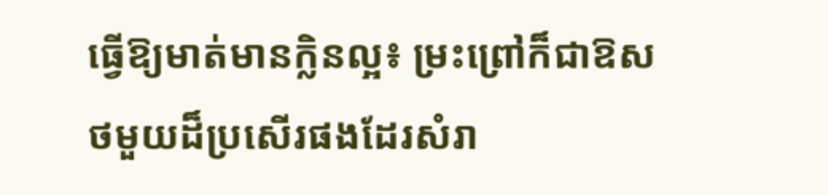ធ្វើឱ្យមាត់មានក្លិនល្អ៖ ម្រះព្រៅក៏ជាឱសថមួយដ៏ប្រសើរផងដែរសំរា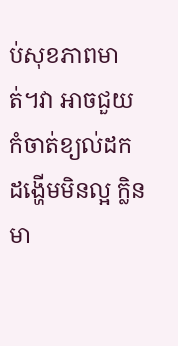ប់សុខភាពមាត់។វា អាចជួយកំចាត់ខ្យល់ដកដង្ហើមមិនល្អ ក្លិនមា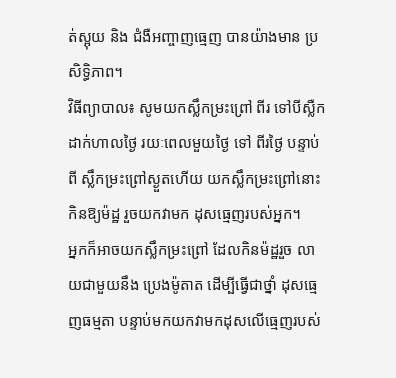ត់ស្អុយ និង ជំងឺអញ្ចាញធ្មេញ បានយ៉ាងមាន ប្រសិទិ្ធភាព។
វិធីព្យាបាល៖ សូមយកស្លឹកម្រះព្រៅ ពីរ ទៅបីស្លឺក ដាក់ហាលថ្ងៃ រយៈពេលមួយថ្ងៃ ទៅ ពីរថ្ងៃ បន្ទាប់ពី ស្លឹកម្រះព្រៅស្ងួតហើយ យកស្លឹកម្រះព្រៅនោះ កិនឱ្យម៉ដ្ឋ រួចយកវាមក ដុសធ្មេញរបស់អ្នក។
អ្នកក៏អាចយកស្លឹកម្រះព្រៅ ដែលកិនម៉ដ្ឋរួច លាយជាមួយនឹង ប្រេងម៉ូតាត ដើម្បីធ្វើជាថ្នាំ ដុសធ្មេញធម្មតា បន្ទាប់មកយកវាមកដុសលើធ្មេញរបស់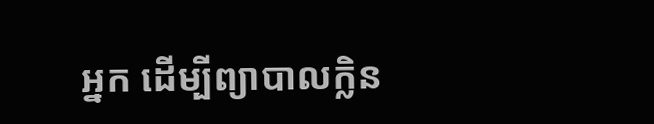អ្នក ដើម្បីព្យាបាលក្លិន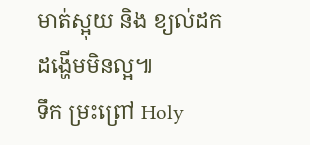មាត់ស្អុយ និង ខ្យល់ដកដង្ហើមមិនល្អ៕
ទឹក ម្រះព្រៅ Holy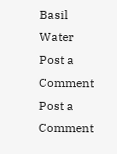Basil Water
Post a Comment
Post a Comment